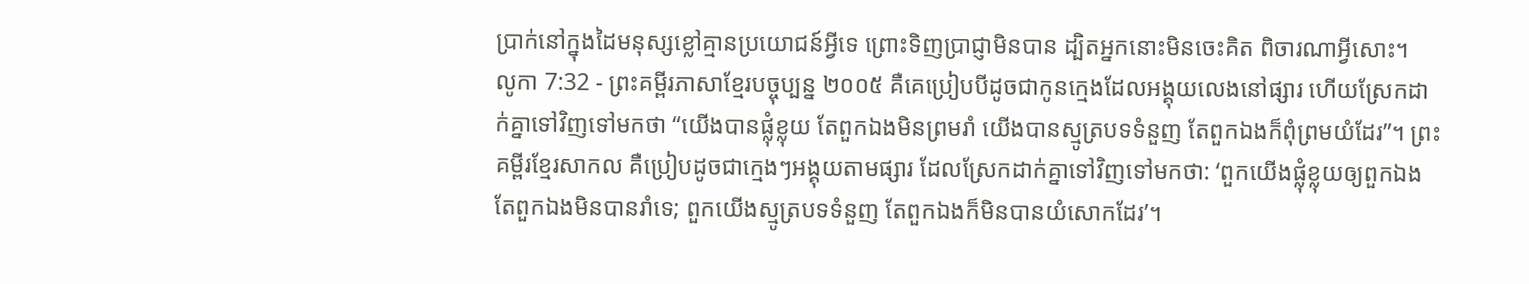ប្រាក់នៅក្នុងដៃមនុស្សខ្លៅគ្មានប្រយោជន៍អ្វីទេ ព្រោះទិញប្រាជ្ញាមិនបាន ដ្បិតអ្នកនោះមិនចេះគិត ពិចារណាអ្វីសោះ។
លូកា 7:32 - ព្រះគម្ពីរភាសាខ្មែរបច្ចុប្បន្ន ២០០៥ គឺគេប្រៀបបីដូចជាកូនក្មេងដែលអង្គុយលេងនៅផ្សារ ហើយស្រែកដាក់គ្នាទៅវិញទៅមកថា “យើងបានផ្លុំខ្លុយ តែពួកឯងមិនព្រមរាំ យើងបានស្មូត្របទទំនួញ តែពួកឯងក៏ពុំព្រមយំដែរ”។ ព្រះគម្ពីរខ្មែរសាកល គឺប្រៀបដូចជាក្មេងៗអង្គុយតាមផ្សារ ដែលស្រែកដាក់គ្នាទៅវិញទៅមកថា: ‘ពួកយើងផ្លុំខ្លុយឲ្យពួកឯង តែពួកឯងមិនបានរាំទេ; ពួកយើងស្មូត្របទទំនួញ តែពួកឯងក៏មិនបានយំសោកដែរ’។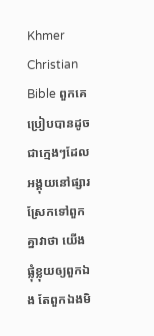Khmer Christian Bible ពួកគេប្រៀបបានដូចជាក្មេងៗដែលអង្គុយនៅផ្សារស្រែកទៅពួកគ្នាវាថា យើងផ្លុំខ្លុយឲ្យពួកឯង តែពួកឯងមិ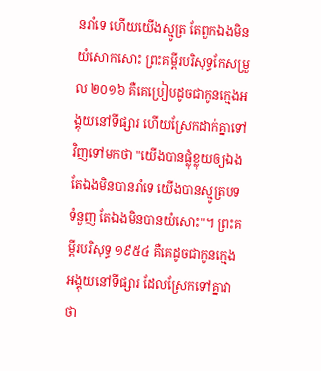នរាំទេ ហើយយើងស្មូត្រ តែពួកឯងមិនយំសោកសោះ ព្រះគម្ពីរបរិសុទ្ធកែសម្រួល ២០១៦ គឺគេប្រៀបដូចជាកូនក្មេងអង្គុយនៅទីផ្សារ ហើយស្រែកដាក់គ្នាទៅវិញទៅមកថា "យើងបានផ្លុំខ្លុយឲ្យឯង តែឯងមិនបានរាំទេ យើងបានស្មូត្របទទំនួញ តែឯងមិនបានយំសោះ"។ ព្រះគម្ពីរបរិសុទ្ធ ១៩៥៤ គឺគេដូចជាកូនក្មេងអង្គុយនៅទីផ្សារ ដែលស្រែកទៅគ្នាវាថា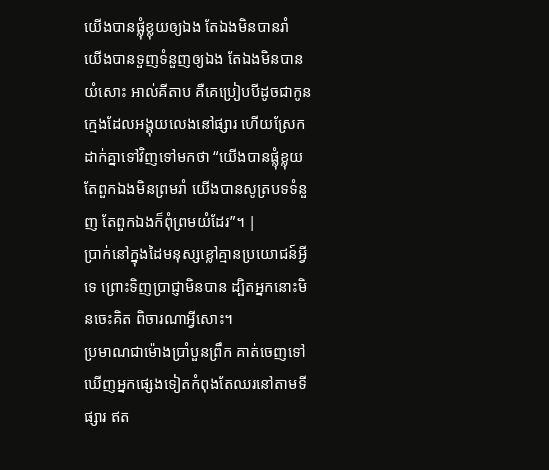យើងបានផ្លុំខ្លុយឲ្យឯង តែឯងមិនបានរាំ យើងបានទួញទំនួញឲ្យឯង តែឯងមិនបានយំសោះ អាល់គីតាប គឺគេប្រៀបបីដូចជាកូនក្មេងដែលអង្គុយលេងនៅផ្សារ ហើយស្រែកដាក់គ្នាទៅវិញទៅមកថា “យើងបានផ្លុំខ្លុយ តែពួកឯងមិនព្រមរាំ យើងបានសូត្របទទំនួញ តែពួកឯងក៏ពុំព្រមយំដែរ”។ |
ប្រាក់នៅក្នុងដៃមនុស្សខ្លៅគ្មានប្រយោជន៍អ្វីទេ ព្រោះទិញប្រាជ្ញាមិនបាន ដ្បិតអ្នកនោះមិនចេះគិត ពិចារណាអ្វីសោះ។
ប្រមាណជាម៉ោងប្រាំបួនព្រឹក គាត់ចេញទៅឃើញអ្នកផ្សេងទៀតកំពុងតែឈរនៅតាមទីផ្សារ ឥត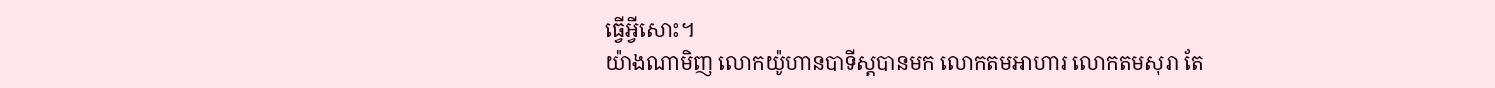ធ្វើអ្វីសោះ។
យ៉ាងណាមិញ លោកយ៉ូហានបាទីស្ដបានមក លោកតមអាហារ លោកតមសុរា តែ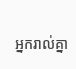អ្នករាល់គ្នា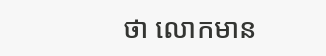ថា លោកមាន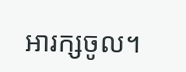អារក្សចូល។